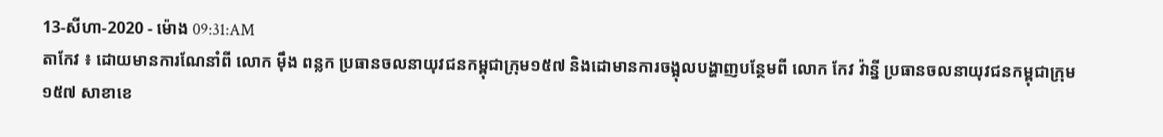13-សីហា-2020 - ម៉ោង 09:31:AM
តាកែវ ៖ ដោយមានការណែនាំពី លោក ម៉ឹង ពន្លក ប្រធានចលនាយុវជនកម្ពុជាក្រុម១៥៧ និងដោមានការចង្អុលបង្ហាញបន្ថែមពី លោក កែវ វ៉ាន្នី ប្រធានចលនាយុវជនកម្ពុជាក្រុម ១៥៧ សាខាខេ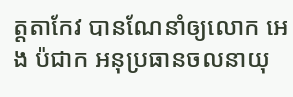ត្តតាកែវ បានណែនាំឲ្យលោក អេង ប៉ជាក អនុប្រធានចលនាយុ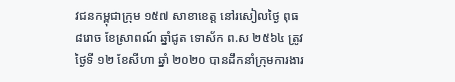វជនកម្ពុជាក្រុម ១៥៧ សាខាខេត្ត នៅរសៀលថ្ងៃ ពុធ ៨រោច ខែស្រាពណ៍ ឆ្នាំជូត ទោស័ក ព.ស ២៥៦៤ ត្រូវថ្ងៃទី ១២ ខែសីហា ឆ្នាំ ២០២០ បានដឹកនាំក្រុមការងារ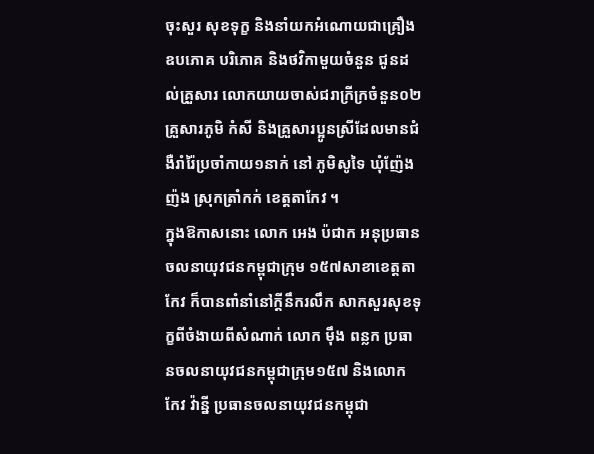ចុះសួរ សុខទុក្ខ និងនាំយកអំណោយជាគ្រឿងឧបភោគ បរិភោគ និងថវិកាមួយចំនួន ជូនដល់គ្រួសារ លោកយាយចាស់ជរាក្រីក្រចំនួន០២ គ្រួសារភូមិ កំសី និងគ្រួសារប្អូនស្រីដែលមានជំងឺរាំរ៉ៃប្រចាំកាយ១នាក់ នៅ ភូមិសូទៃ ឃុំញ៉ែងញ៉ង ស្រុកត្រាំកក់ ខេត្តតាកែវ ។
ក្នុងឱកាសនោះ លោក អេង ប៉ជាក អនុប្រធានចលនាយុវជនកម្ពុជាក្រុម ១៥៧សាខាខេត្តតាកែវ ក៏បានពាំនាំនៅក្តីនឹករលឹក សាកសួរសុខទុក្ខពីចំងាយពីសំណាក់ លោក ម៉ឹង ពន្លក ប្រធានចលនាយុវជនកម្ពុជាក្រុម១៥៧ និងលោក កែវ វ៉ាន្នី ប្រធានចលនាយុវជនកម្ពុជា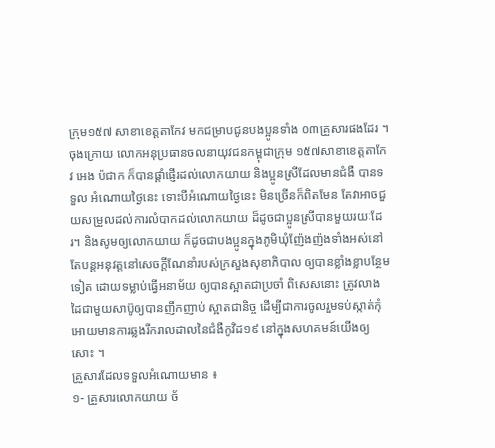ក្រុម១៥៧ សាខាខេត្តតាកែវ មកជម្រាបជូនបងប្អូនទាំង ០៣គ្រួសារផងដែរ ។
ចុងក្រោយ លោកអនុប្រធានចលនាយុវជនកម្ពុជាក្រុម ១៥៧សាខាខេត្តតាកែវ អេង ប៉ជាក ក៏បានផ្តាំផ្ញើរដល់លោកយាយ និងប្អូនស្រីដែលមានជំងឺ បានទទួល អំណោយថ្ងៃនេះ ទោះបីអំណោយថ្ងៃនេះ មិនច្រើនក៏ពិតមែន តែវាអាចជួយសម្រួលដល់ការលំបាកដល់លោកយាយ ដ៏ដូចជាប្អូនស្រីបានមួយរយៈដែរ។ និងសូមឲ្យលោកយាយ ក៏ដូចជាបងប្អូនក្នុងភូមិឃុំញ៉ែងញ៉ងទាំងអស់នៅតែបន្តអនុវត្តនៅសេចក្តីណែនាំរបស់ក្រសួងសុខាភិបាល ឲ្យបានខ្លាំងខ្លាបន្ថែមទៀត ដោយទម្លាប់ធ្វើអនាម័យ ឲ្យបានស្អាតជាប្រចាំ ពិសេសនោះ ត្រូវលាងដៃជាមួយសាប៊ូឲ្យបានញឹកញាប់ ស្អាតជានិច្ច ដើម្បីជាការចូលរួមទប់ស្កាត់កុំអោយមានការឆ្លងរីករាលដាលនៃជំងឺកូវិដ១៩ នៅក្នុងសហគមន៍យើងឲ្យសោះ ។
គ្រួសារដែលទទួលអំណោយមាន ៖
១- គ្រួសារលោកយាយ ច័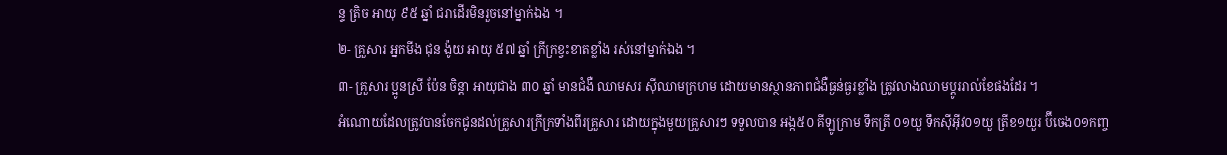ន្ទ ត្រិច អាយុ ៩៥ ឆ្នាំ ជរាដើរមិនរួចនៅម្នាក់ឯង ។
២- គ្រួសារ អ្នកមីង ជុន ង៉ូយ អាយុ ៥៧ ឆ្នាំ ក្រីក្រខ្វះខាតខ្លាំង រស់នៅម្នាក់ឯង ។
៣- គ្រួសារ ប្អូនស្រី ប៉ែន ចិន្តា អាយុជាង ៣០ ឆ្នាំ មានជំងឺ ឈាមសរ ស៊ីឈាមក្រហម ដោយមានស្ថានភាពជំងឺធ្ងន់ធ្ងរខ្លាំង ត្រូវលាងឈាមប្តូររាល់ខែផងដែរ ។
អំណោយដែលត្រូវបានចែកជូនដល់គ្រួសារក្រីក្រទាំងពីរគ្រួសារ ដោយក្នុងមួយគ្រួសារៗ ទទួលបាន អង្ក៥០ គីឡូក្រាម ទឹកត្រី ០១យួ ទឹកស៊ីអ៊ីវ០១យួ ត្រីខ១យួរ ប៊ីចេង០១កញ្ច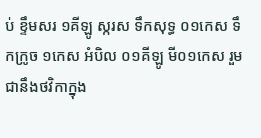ប់ ខ្ទឹមសរ ១គីឡូ ស្ករស ទឹកសុទ្ធ ០១កេស ទឹកក្រូច ១កេស អំបិល ០១គីឡូ មី០១កេស រួមជានឹងថវិកាក្នុង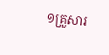១គ្រួសារ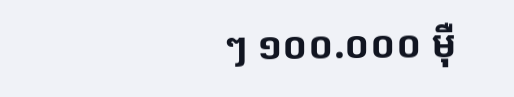ៗ ១០០.០០០ ម៉ឺ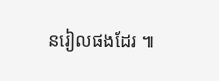នរៀលផងដែរ ៕